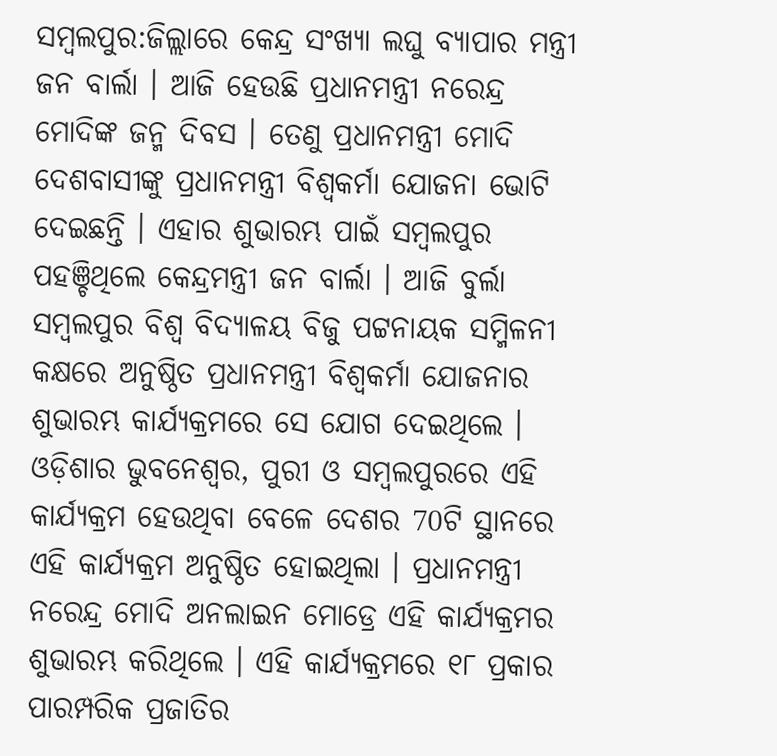ସମ୍ବଲପୁର:ଜିଲ୍ଲାରେ କେନ୍ଦ୍ର ସଂଖ୍ୟା ଲଘୁ ବ୍ୟାପାର ମନ୍ତ୍ରୀ ଜନ ବାର୍ଲା । ଆଜି ହେଉଛି ପ୍ରଧାନମନ୍ତ୍ରୀ ନରେନ୍ଦ୍ର ମୋଦିଙ୍କ ଜନ୍ମ ଦିବସ । ତେଣୁ ପ୍ରଧାନମନ୍ତ୍ରୀ ମୋଦି ଦେଶବାସୀଙ୍କୁ ପ୍ରଧାନମନ୍ତ୍ରୀ ବିଶ୍ଵକର୍ମା ଯୋଜନା ଭୋଟି ଦେଇଛନ୍ତି । ଏହାର ଶୁଭାରମ୍ଭ ପାଇଁ ସମ୍ବଲପୁର ପହଞ୍ଚିଥିଲେ କେନ୍ଦ୍ରମନ୍ତ୍ରୀ ଜନ ବାର୍ଲା । ଆଜି ବୁର୍ଲା ସମ୍ବଲପୁର ବିଶ୍ୱ ବିଦ୍ୟାଳୟ ବିଜୁ ପଟ୍ଟନାୟକ ସମ୍ମିଳନୀ କକ୍ଷରେ ଅନୁଷ୍ଠିତ ପ୍ରଧାନମନ୍ତ୍ରୀ ବିଶ୍ଵକର୍ମା ଯୋଜନାର ଶୁଭାରମ୍ଭ କାର୍ଯ୍ୟକ୍ରମରେ ସେ ଯୋଗ ଦେଇଥିଲେ ।
ଓଡ଼ିଶାର ଭୁବନେଶ୍ୱର, ପୁରୀ ଓ ସମ୍ବଲପୁରରେ ଏହି କାର୍ଯ୍ୟକ୍ରମ ହେଉଥିବା ବେଳେ ଦେଶର 70ଟି ସ୍ଥାନରେ ଏହି କାର୍ଯ୍ୟକ୍ରମ ଅନୁଷ୍ଠିତ ହୋଇଥିଲା । ପ୍ରଧାନମନ୍ତ୍ରୀ ନରେନ୍ଦ୍ର ମୋଦି ଅନଲାଇନ ମୋଡ୍ରେ ଏହି କାର୍ଯ୍ୟକ୍ରମର ଶୁଭାରମ୍ଭ କରିଥିଲେ । ଏହି କାର୍ଯ୍ୟକ୍ରମରେ ୧୮ ପ୍ରକାର ପାରମ୍ପରିକ ପ୍ରଜାତିର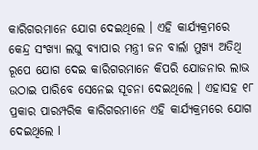କାରିଗରମାନେ ଯୋଗ ଦେଇଥିଲେ । ଏହି କାର୍ଯ୍ୟକ୍ରମରେ କେନ୍ଦ୍ର ସଂଖ୍ୟା ଲଘୁ ବ୍ୟାପାର ମନ୍ତ୍ରୀ ଜନ ବାର୍ଲା ମୁଖ୍ୟ ଅତିଥି ରୂପେ ଯୋଗ ଦେଇ କାରିଗରମାନେ କିପରି ଯୋଜନାର ଲାଭ ଉଠାଇ ପାରିବେ ସେନେଇ ସୂଚନା ଦେଇଥିଲେ । ଏହାସହ ୧୮ ପ୍ରକାର ପାରମ୍ପରିକ କାରିଗରମାନେ ଏହି କାର୍ଯ୍ୟକ୍ରମରେ ଯୋଗ ଦେଇଥିଲେ l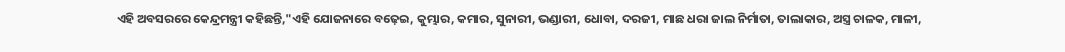ଏହି ଅବସରରେ କେନ୍ଦ୍ରମନ୍ତ୍ରୀ କହିଛନ୍ତି,"ଏହି ଯୋଜନାରେ ବଢ଼େଇ, କୁମ୍ଭାର, କମାର, ସୁନାରୀ, ଭଣ୍ଡାରୀ, ଧୋବା, ଦରଜୀ, ମାଛ ଧରା ଜାଲ ନିର୍ମାତା, ତାଲାକାର, ଅସ୍ତ୍ର ଚାଳକ, ମାଳୀ,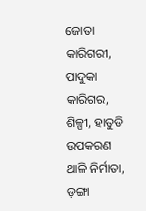ଜୋତା କାରିଗରୀ, ପାଦୁକା କାରିଗର, ଶିଳ୍ପୀ, ହାତୁଡି ଉପକରଣ ଥାଳି ନିର୍ମାତା, ଡ଼ଙ୍ଗା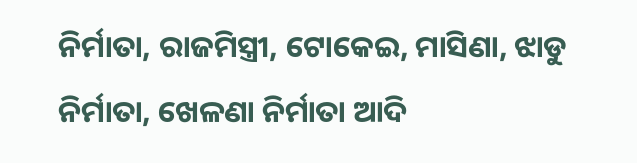ନିର୍ମାତା, ରାଜମିସ୍ତ୍ରୀ, ଟୋକେଇ, ମାସିଣା, ଝାଡୁ ନିର୍ମାତା, ଖେଳଣା ନିର୍ମାତା ଆଦି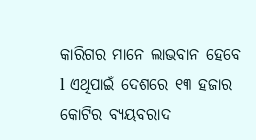କାରିଗର ମାନେ ଲାଭବାନ ହେବେ l ଏଥିପାଇଁ ଦେଶରେ ୧୩ ହଜାର କୋଟିର ବ୍ୟୟବରାଦ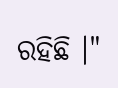ରହିଛି ।"